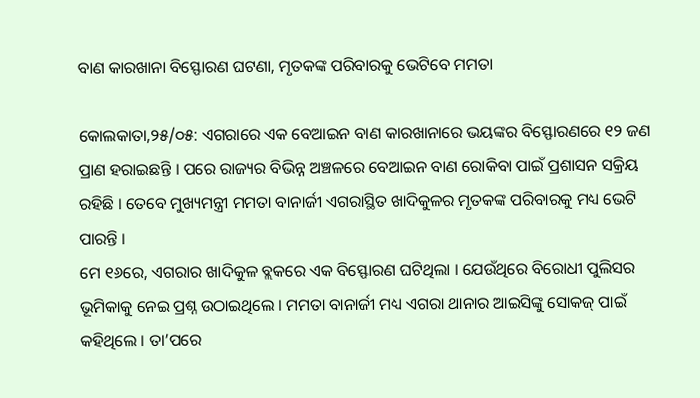ବାଣ କାରଖାନା ବିସ୍ଫୋରଣ ଘଟଣା, ମୃତକଙ୍କ ପରିବାରକୁ ଭେଟିବେ ମମତା

କୋଲକାତା,୨୫/୦୫: ଏଗରାରେ ଏକ ବେଆଇନ ବାଣ କାରଖାନାରେ ଭୟଙ୍କର ବିସ୍ଫୋରଣରେ ୧୨ ଜଣ ପ୍ରାଣ ହରାଇଛନ୍ତି । ପରେ ରାଜ୍ୟର ବିଭିନ୍ନ ଅଞ୍ଚଳରେ ବେଆଇନ ବାଣ ରୋକିବା ପାଇଁ ପ୍ରଶାସନ ସକ୍ରିୟ ରହିଛି । ତେବେ ମୁଖ୍ୟମନ୍ତ୍ରୀ ମମତା ବାନାର୍ଜୀ ଏଗରାସ୍ଥିତ ଖାଦିକୁଳର ମୃତକଙ୍କ ପରିବାରକୁ ମଧ୍ୟ ଭେଟି ପାରନ୍ତି ।
ମେ ୧୬ରେ, ଏଗରାର ଖାଦିକୁଳ ବ୍ଲକରେ ଏକ ବିସ୍ଫୋରଣ ଘଟିଥିଲା । ଯେଉଁଥିରେ ବିରୋଧୀ ପୁଲିସର ଭୂମିକାକୁ ନେଇ ପ୍ରଶ୍ନ ଉଠାଇଥିଲେ । ମମତା ବାନାର୍ଜୀ ମଧ୍ୟ ଏଗରା ଥାନାର ଆଇସିଙ୍କୁ ସୋକଜ୍ ପାଇଁ କହିଥିଲେ । ତା’ପରେ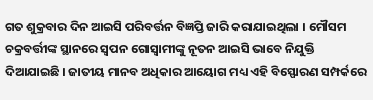ଗତ ଶୁକ୍ରବାର ଦିନ ଆଇସି ପରିବର୍ତ୍ତନ ବିଜ୍ଞପ୍ତି ଜାରି କରାଯାଇଥିଲା । ମୌସମ ଚକ୍ରବର୍ତ୍ତୀଙ୍କ ସ୍ଥାନରେ ସ୍ୱପନ ଗୋସ୍ୱାମୀଙ୍କୁ ନୂତନ ଆଇସି ଭାବେ ନିଯୁକ୍ତି ଦିଆଯାଇଛି । ଜାତୀୟ ମାନବ ଅଧିକାର ଆୟୋଗ ମଧ୍ୟ ଏହି ବିସ୍ଫୋରଣ ସମ୍ପର୍କରେ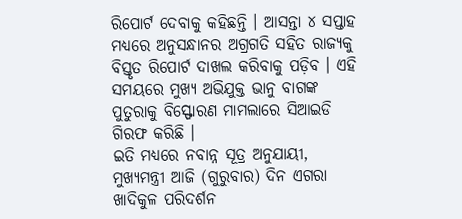ରିପୋର୍ଟ ଦେବାକୁ କହିଛନ୍ତି । ଆସନ୍ତା ୪ ସପ୍ତାହ ମଧ୍ୟରେ ଅନୁସନ୍ଧାନର ଅଗ୍ରଗତି ସହିତ ରାଜ୍ୟକୁ ବିସ୍ତୃତ ରିପୋର୍ଟ ଦାଖଲ କରିବାକୁ ପଡ଼ିବ । ଏହି ସମୟରେ ମୁଖ୍ୟ ଅଭିଯୁକ୍ତ ଭାନୁ ବାଗଙ୍କ ପୁତୁରାକୁ ବିସ୍ଫୋରଣ ମାମଲାରେ ସିଆଇଡି ଗିରଫ କରିଛି ।
ଇତି ମଧ୍ୟରେ ନବାନ୍ନ ସୂତ୍ର ଅନୁଯାୟୀ, ମୁଖ୍ୟମନ୍ତ୍ରୀ ଆଜି (ଗୁରୁବାର) ଦିନ ଏଗରା ଖାଦିକୁଳ ପରିଦର୍ଶନ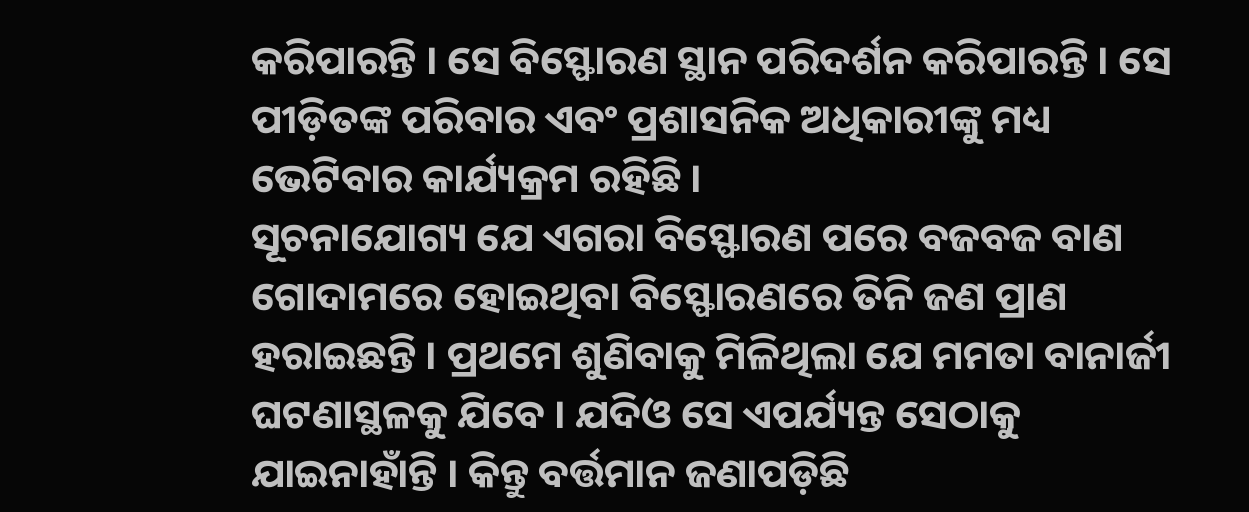କରିପାରନ୍ତି । ସେ ବିସ୍ଫୋରଣ ସ୍ଥାନ ପରିଦର୍ଶନ କରିପାରନ୍ତି । ସେ ପୀଡ଼ିତଙ୍କ ପରିବାର ଏବଂ ପ୍ରଶାସନିକ ଅଧିକାରୀଙ୍କୁ ମଧ୍ୟ ଭେଟିବାର କାର୍ଯ୍ୟକ୍ରମ ରହିଛି ।
ସୂଚନାଯୋଗ୍ୟ ଯେ ଏଗରା ବିସ୍ଫୋରଣ ପରେ ବଜବଜ ବାଣ ଗୋଦାମରେ ହୋଇଥିବା ବିସ୍ଫୋରଣରେ ତିନି ଜଣ ପ୍ରାଣ ହରାଇଛନ୍ତି । ପ୍ରଥମେ ଶୁଣିବାକୁ ମିଳିଥିଲା ଯେ ମମତା ବାନାର୍ଜୀ ଘଟଣାସ୍ଥଳକୁ ଯିବେ । ଯଦିଓ ସେ ଏପର୍ଯ୍ୟନ୍ତ ସେଠାକୁ ଯାଇନାହାଁନ୍ତି । କିନ୍ତୁ ବର୍ତ୍ତମାନ ଜଣାପଡ଼ିଛି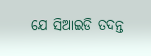ଯେ ସିଆଇଡି ତଦନ୍ତ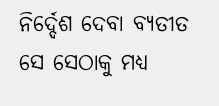ନିର୍ଦ୍ଦେଶ ଦେବା ବ୍ୟତୀତ ସେ ସେଠାକୁ ମଧ୍ୟ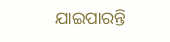ଯାଇପାରନ୍ତି